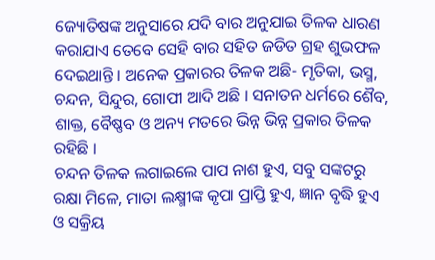ଜ୍ୟୋତିଷଙ୍କ ଅନୁସାରେ ଯଦି ବାର ଅନୁଯାଇ ତିଳକ ଧାରଣ କରାଯାଏ ତେବେ ସେହି ବାର ସହିତ ଜଡିତ ଗ୍ରହ ଶୁଭଫଳ ଦେଇଥାନ୍ତି । ଅନେକ ପ୍ରକାରର ତିଳକ ଅଛି- ମୃତିକା, ଭସ୍ମ, ଚନ୍ଦନ, ସିନ୍ଦୁର, ଗୋପୀ ଆଦି ଅଛି । ସନାତନ ଧର୍ମରେ ଶୈବ, ଶାକ୍ତ, ବୈଷ୍ଣବ ଓ ଅନ୍ୟ ମତରେ ଭିନ୍ନ ଭିନ୍ନ ପ୍ରକାର ତିଳକ ରହିଛି ।
ଚନ୍ଦନ ତିଳକ ଲଗାଇଲେ ପାପ ନାଶ ହୁଏ, ସବୁ ସଙ୍କଟରୁ ରକ୍ଷା ମିଳେ, ମାତା ଲକ୍ଷ୍ମୀଙ୍କ କୃପା ପ୍ରାପ୍ତି ହୁଏ, ଜ୍ଞାନ ବୃଦ୍ଧି ହୁଏ ଓ ସକ୍ରିୟ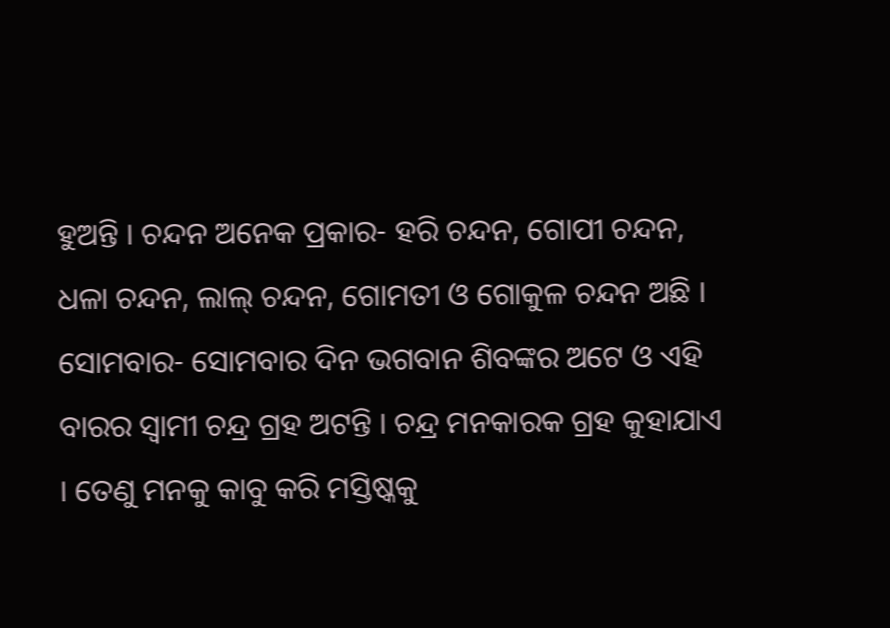ହୁଅନ୍ତି । ଚନ୍ଦନ ଅନେକ ପ୍ରକାର- ହରି ଚନ୍ଦନ, ଗୋପୀ ଚନ୍ଦନ, ଧଳା ଚନ୍ଦନ, ଲାଲ୍ ଚନ୍ଦନ, ଗୋମତୀ ଓ ଗୋକୁଳ ଚନ୍ଦନ ଅଛି ।
ସୋମବାର- ସୋମବାର ଦିନ ଭଗବାନ ଶିବଙ୍କର ଅଟେ ଓ ଏହି ବାରର ସ୍ଵାମୀ ଚନ୍ଦ୍ର ଗ୍ରହ ଅଟନ୍ତି । ଚନ୍ଦ୍ର ମନକାରକ ଗ୍ରହ କୁହାଯାଏ । ତେଣୁ ମନକୁ କାବୁ କରି ମସ୍ତିଷ୍କକୁ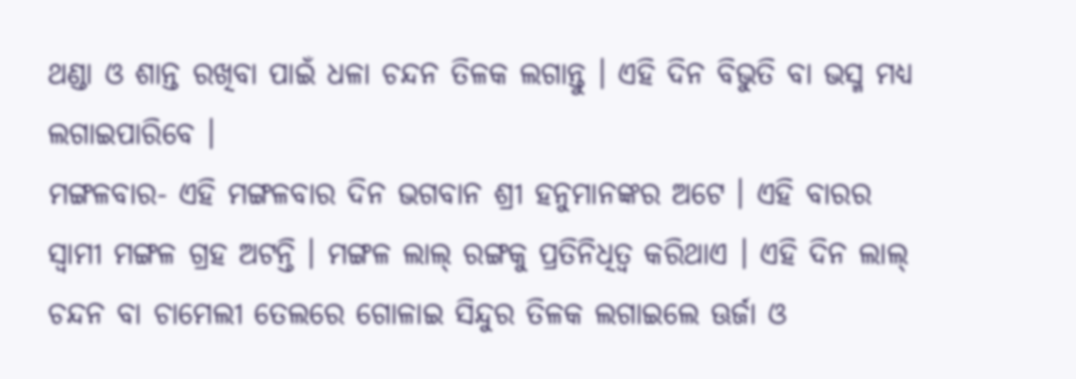ଥଣ୍ଡା ଓ ଶାନ୍ତ ରଖିବା ପାଇଁ ଧଳା ଚନ୍ଦନ ତିଳକ ଲଗାନ୍ତୁ । ଏହି ଦିନ ବିଭୁତି ବା ଭସ୍ମ ମଧ୍ୟ ଲଗାଇପାରିବେ ।
ମଙ୍ଗଳବାର- ଏହି ମଙ୍ଗଳବାର ଦିନ ଭଗବାନ ଶ୍ରୀ ହନୁମାନଙ୍କର ଅଟେ । ଏହି ବାରର ସ୍ଵାମୀ ମଙ୍ଗଳ ଗ୍ରହ ଅଟନ୍ତି । ମଙ୍ଗଳ ଲାଲ୍ ରଙ୍ଗକୁ ପ୍ରତିନିଧିତ୍ଵ କରିଥାଏ । ଏହି ଦିନ ଲାଲ୍ ଚନ୍ଦନ ବା ଚାମେଲୀ ତେଲରେ ଗୋଳାଇ ସିନ୍ଦୁର ତିଳକ ଲଗାଇଲେ ଊର୍ଜା ଓ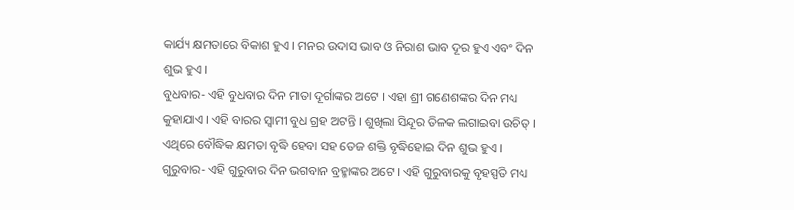କାର୍ଯ୍ୟ କ୍ଷମତାରେ ବିକାଶ ହୁଏ । ମନର ଉଦାସ ଭାବ ଓ ନିରାଶ ଭାବ ଦୂର ହୁଏ ଏବଂ ଦିନ ଶୁଭ ହୁଏ ।
ବୁଧବାର- ଏହି ବୁଧବାର ଦିନ ମାତା ଦୂର୍ଗାଙ୍କର ଅଟେ । ଏହା ଶ୍ରୀ ଗଣେଶଙ୍କର ଦିନ ମଧ୍ୟ କୁହାଯାଏ । ଏହି ବାରର ସ୍ଵାମୀ ବୁଧ ଗ୍ରହ ଅଟନ୍ତି । ଶୁଖିଲା ସିନ୍ଦୂର ତିଳକ ଲଗାଇବା ଉଚିତ୍ । ଏଥିରେ ବୌଦ୍ଧିକ କ୍ଷମତା ବୃଦ୍ଧି ହେବା ସହ ତେଜ ଶକ୍ତି ବୃଦ୍ଧିହୋଇ ଦିନ ଶୁଭ ହୁଏ ।
ଗୁରୁବାର- ଏହି ଗୁରୁବାର ଦିନ ଭଗବାନ ବ୍ରହ୍ମାଙ୍କର ଅଟେ । ଏହି ଗୁରୁବାରକୁ ବୃହସ୍ପତି ମଧ୍ୟ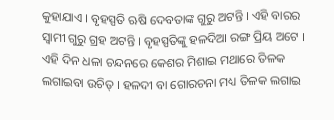କୁହାଯାଏ । ବୃହସ୍ପତି ଋଷି ଦେବତାଙ୍କ ଗୁରୁ ଅଟନ୍ତି । ଏହି ବାରର ସ୍ଵାମୀ ଗୁରୁ ଗ୍ରହ ଅଟନ୍ତି । ବୃହସ୍ପତିଙ୍କୁ ହଳଦିଆ ରଙ୍ଗ ପ୍ରିୟ ଅଟେ । ଏହି ଦିନ ଧଳା ଚନ୍ଦନରେ କେଶର ମିଶାଇ ମଥାରେ ତିଳକ ଲଗାଇବା ଉଚିତ୍ । ହଳଦୀ ବା ଗୋରଚନା ମଧ୍ୟ ତିଳକ ଲଗାଇ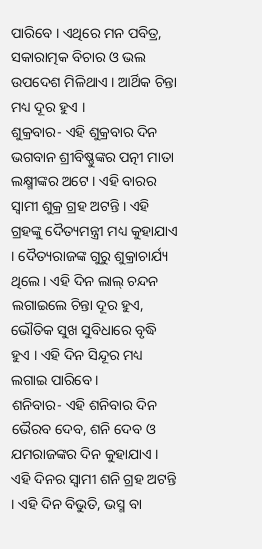ପାରିବେ । ଏଥିରେ ମନ ପବିତ୍ର, ସକାରାତ୍ମକ ବିଚାର ଓ ଭଲ ଉପଦେଶ ମିଳିଥାଏ । ଆର୍ଥିକ ଚିନ୍ତା ମଧ୍ୟ ଦୂର ହୁଏ ।
ଶୁକ୍ରବାର- ଏହି ଶୁକ୍ରବାର ଦିନ ଭଗବାନ ଶ୍ରୀବିଷ୍ଣୁଙ୍କର ପତ୍ନୀ ମାତା ଲକ୍ଷ୍ମୀଙ୍କର ଅଟେ । ଏହି ବାରର ସ୍ଵାମୀ ଶୁକ୍ର ଗ୍ରହ ଅଟନ୍ତି । ଏହି ଗ୍ରହଙ୍କୁ ଦୈତ୍ୟମନ୍ତ୍ରୀ ମଧ୍ୟ କୁହାଯାଏ । ଦୈତ୍ୟରାଜଙ୍କ ଗୁରୁ ଶୁକ୍ରାଚାର୍ଯ୍ୟ ଥିଲେ । ଏହି ଦିନ ଲାଲ୍ ଚନ୍ଦନ ଲଗାଇଲେ ଚିନ୍ତା ଦୂର ହୁଏ, ଭୌତିକ ସୁଖ ସୁବିଧାରେ ବୃଦ୍ଧି ହୁଏ । ଏହି ଦିନ ସିନ୍ଦୂର ମଧ୍ୟ ଲଗାଇ ପାରିବେ ।
ଶନିବାର- ଏହି ଶନିବାର ଦିନ ଭୈରବ ଦେବ, ଶନି ଦେବ ଓ ଯମରାଜଙ୍କର ଦିନ କୁହାଯାଏ । ଏହି ଦିନର ସ୍ଵାମୀ ଶନି ଗ୍ରହ ଅଟନ୍ତି । ଏହି ଦିନ ବିଭୁତି, ଭସ୍ମ ବା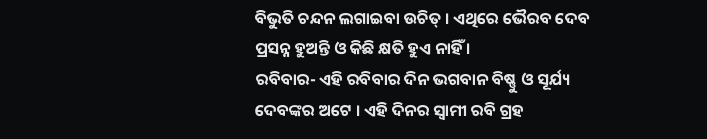ବିଭୁତି ଚନ୍ଦନ ଲଗାଇବା ଉଚିତ୍ । ଏଥିରେ ଭୈରବ ଦେବ ପ୍ରସନ୍ନ ହୁଅନ୍ତି ଓ କିଛି କ୍ଷତି ହୁଏ ନାହିଁ ।
ରବିବାର- ଏହି ରବିବାର ଦିନ ଭଗବାନ ବିଷ୍ଣୁ ଓ ସୂର୍ଯ୍ୟ ଦେବଙ୍କର ଅଟେ । ଏହି ଦିନର ସ୍ଵାମୀ ରବି ଗ୍ରହ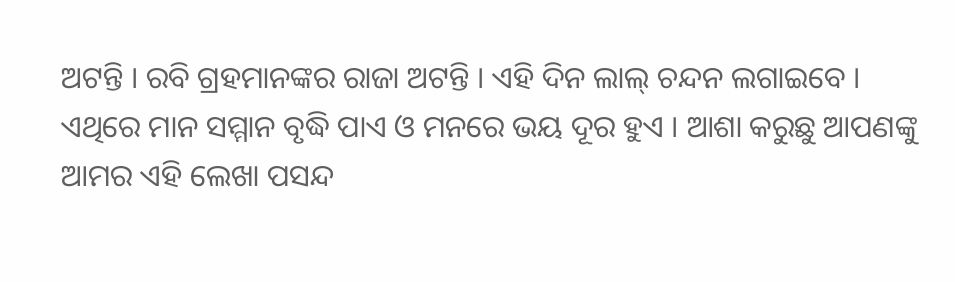ଅଟନ୍ତି । ରବି ଗ୍ରହମାନଙ୍କର ରାଜା ଅଟନ୍ତି । ଏହି ଦିନ ଲାଲ୍ ଚନ୍ଦନ ଲଗାଇବେ । ଏଥିରେ ମାନ ସମ୍ମାନ ବୃଦ୍ଧି ପାଏ ଓ ମନରେ ଭୟ ଦୂର ହୁଏ । ଆଶା କରୁଛୁ ଆପଣଙ୍କୁ ଆମର ଏହି ଲେଖା ପସନ୍ଦ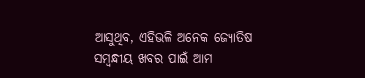ଆସୁଥିବ, ଏହିଭଳି ଅନେକ ଜ୍ୟୋତିଷ ସମ୍ବନ୍ଧୀୟ ଖବର ପାଇଁ ଆମ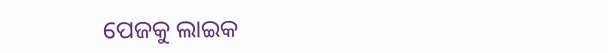ପେଜକୁ ଲାଇକ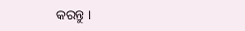କରନ୍ତୁ ।